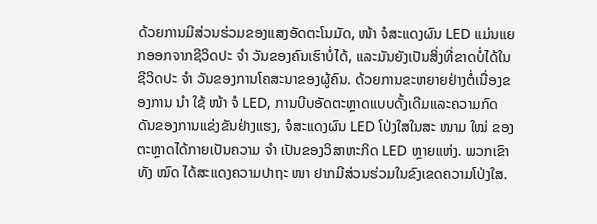ດ້ວຍການມີສ່ວນຮ່ວມຂອງແສງອັດຕະໂນມັດ, ໜ້າ ຈໍສະແດງຜົນ LED ແມ່ນແຍກອອກຈາກຊີວິດປະ ຈຳ ວັນຂອງຄົນເຮົາບໍ່ໄດ້, ແລະມັນຍັງເປັນສິ່ງທີ່ຂາດບໍ່ໄດ້ໃນຊີວິດປະ ຈຳ ວັນຂອງການໂຄສະນາຂອງຜູ້ຄົນ. ດ້ວຍການຂະຫຍາຍຢ່າງຕໍ່ເນື່ອງຂອງການ ນຳ ໃຊ້ ໜ້າ ຈໍ LED, ການບີບອັດຕະຫຼາດແບບດັ້ງເດີມແລະຄວາມກົດດັນຂອງການແຂ່ງຂັນຢ່າງແຮງ, ຈໍສະແດງຜົນ LED ໂປ່ງໃສໃນສະ ໜາມ ໃໝ່ ຂອງຕະຫຼາດໄດ້ກາຍເປັນຄວາມ ຈຳ ເປັນຂອງວິສາຫະກິດ LED ຫຼາຍແຫ່ງ. ພວກເຂົາທັງ ໝົດ ໄດ້ສະແດງຄວາມປາຖະ ໜາ ຢາກມີສ່ວນຮ່ວມໃນຂົງເຂດຄວາມໂປ່ງໃສ.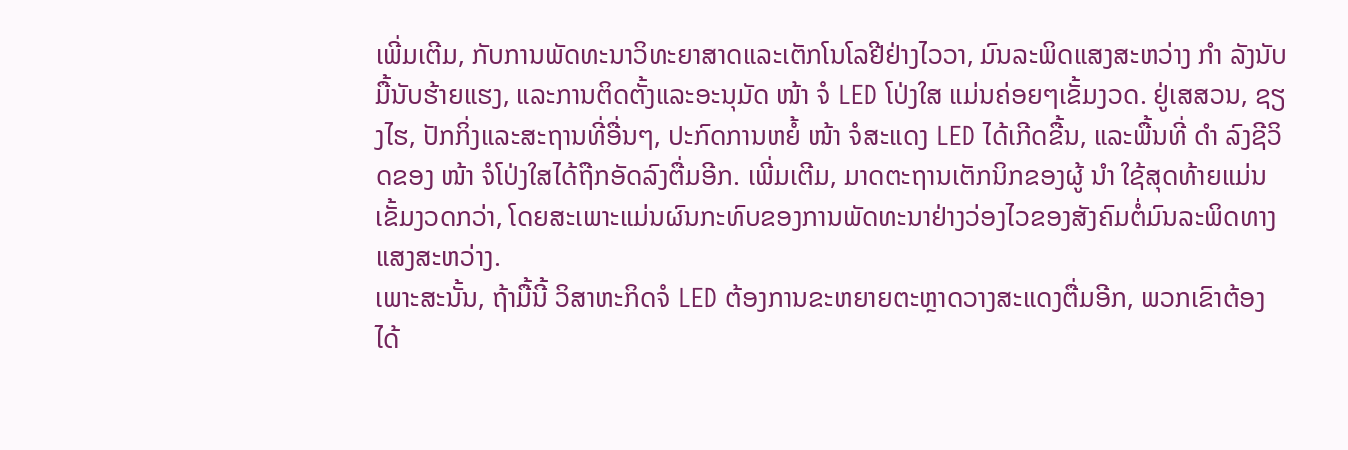ເພີ່ມເຕີມ, ກັບການພັດທະນາວິທະຍາສາດແລະເຕັກໂນໂລຢີຢ່າງໄວວາ, ມົນລະພິດແສງສະຫວ່າງ ກຳ ລັງນັບມື້ນັບຮ້າຍແຮງ, ແລະການຕິດຕັ້ງແລະອະນຸມັດ ໜ້າ ຈໍ LED ໂປ່ງໃສ ແມ່ນຄ່ອຍໆເຂັ້ມງວດ. ຢູ່ເສສວນ, ຊຽງໄຮ, ປັກກິ່ງແລະສະຖານທີ່ອື່ນໆ, ປະກົດການຫຍໍ້ ໜ້າ ຈໍສະແດງ LED ໄດ້ເກີດຂື້ນ, ແລະພື້ນທີ່ ດຳ ລົງຊີວິດຂອງ ໜ້າ ຈໍໂປ່ງໃສໄດ້ຖືກອັດລົງຕື່ມອີກ. ເພີ່ມເຕີມ, ມາດຕະຖານເຕັກນິກຂອງຜູ້ ນຳ ໃຊ້ສຸດທ້າຍແມ່ນເຂັ້ມງວດກວ່າ, ໂດຍສະເພາະແມ່ນຜົນກະທົບຂອງການພັດທະນາຢ່າງວ່ອງໄວຂອງສັງຄົມຕໍ່ມົນລະພິດທາງແສງສະຫວ່າງ.
ເພາະສະນັ້ນ, ຖ້າມື້ນີ້ ວິສາຫະກິດຈໍ LED ຕ້ອງການຂະຫຍາຍຕະຫຼາດວາງສະແດງຕື່ມອີກ, ພວກເຂົາຕ້ອງໄດ້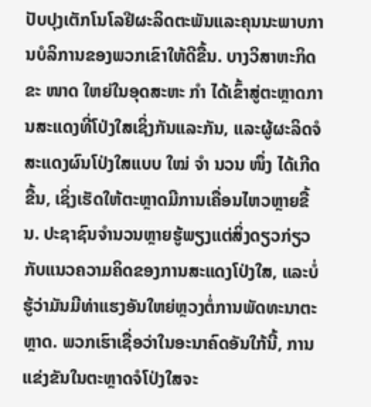ປັບປຸງເຕັກໂນໂລຢີຜະລິດຕະພັນແລະຄຸນນະພາບການບໍລິການຂອງພວກເຂົາໃຫ້ດີຂື້ນ. ບາງວິສາຫະກິດຂະ ໜາດ ໃຫຍ່ໃນອຸດສະຫະ ກຳ ໄດ້ເຂົ້າສູ່ຕະຫຼາດການສະແດງທີ່ໂປ່ງໃສເຊິ່ງກັນແລະກັນ, ແລະຜູ້ຜະລິດຈໍສະແດງຜົນໂປ່ງໃສແບບ ໃໝ່ ຈຳ ນວນ ໜຶ່ງ ໄດ້ເກີດຂື້ນ, ເຊິ່ງເຮັດໃຫ້ຕະຫຼາດມີການເຄື່ອນໄຫວຫຼາຍຂື້ນ. ປະຊາຊົນຈໍານວນຫຼາຍຮູ້ພຽງແຕ່ສິ່ງດຽວກ່ຽວກັບແນວຄວາມຄິດຂອງການສະແດງໂປ່ງໃສ, ແລະບໍ່ຮູ້ວ່າມັນມີທ່າແຮງອັນໃຫຍ່ຫຼວງຕໍ່ການພັດທະນາຕະຫຼາດ. ພວກເຮົາເຊື່ອວ່າໃນອະນາຄົດອັນໃກ້ນີ້, ການແຂ່ງຂັນໃນຕະຫຼາດຈໍໂປ່ງໃສຈະ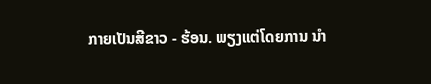ກາຍເປັນສີຂາວ - ຮ້ອນ. ພຽງແຕ່ໂດຍການ ນຳ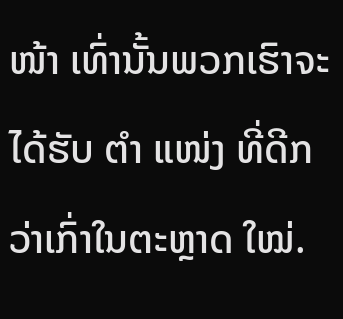ໜ້າ ເທົ່ານັ້ນພວກເຮົາຈະໄດ້ຮັບ ຕຳ ແໜ່ງ ທີ່ດີກວ່າເກົ່າໃນຕະຫຼາດ ໃໝ່.